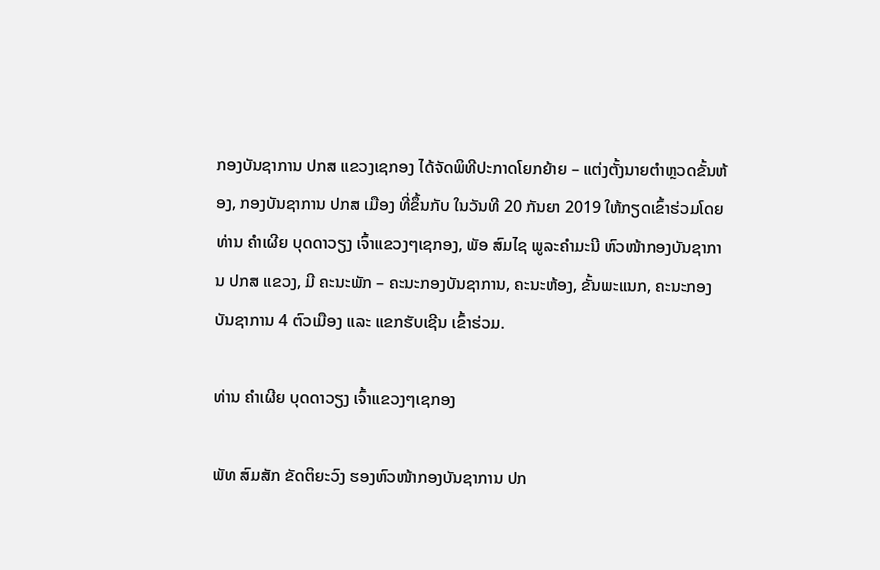ກອງບັນຊາການ ປກສ ແຂວງເຊກອງ ໄດ້ຈັດພິທີປະກາດໂຍກຍ້າຍ – ແຕ່ງຕັ້ງນາຍຕໍາຫຼວດຂັ້ນຫ້ອງ, ກອງບັນຊາການ ປກສ ເມືອງ ທີ່ຂຶ້ນກັບ ໃນວັນທີ 20 ກັນຍາ 2019 ໃຫ້ກຽດເຂົ້າຮ່ວມໂດຍ ທ່ານ ຄໍາເຜີຍ ບຸດດາວຽງ ເຈົ້າແຂວງໆເຊກອງ, ພັອ ສົມໄຊ ພູລະຄໍາມະນີ ຫົວໜ້າກອງບັນຊາການ ປກສ ແຂວງ, ມີ ຄະນະພັກ – ຄະນະກອງບັນຊາການ, ຄະນະຫ້ອງ, ຂັ້ນພະແນກ, ຄະນະກອງບັນຊາການ 4 ຕົວເມືອງ ແລະ ແຂກຮັບເຊີນ ເຂົ້າຮ່ວມ.

ທ່ານ ຄໍາເຜີຍ ບຸດດາວຽງ ເຈົ້າແຂວງໆເຊກອງ

ພັທ ສົມສັກ ຂັດຕິຍະວົງ ຮອງຫົວໜ້າກອງບັນຊາການ ປກ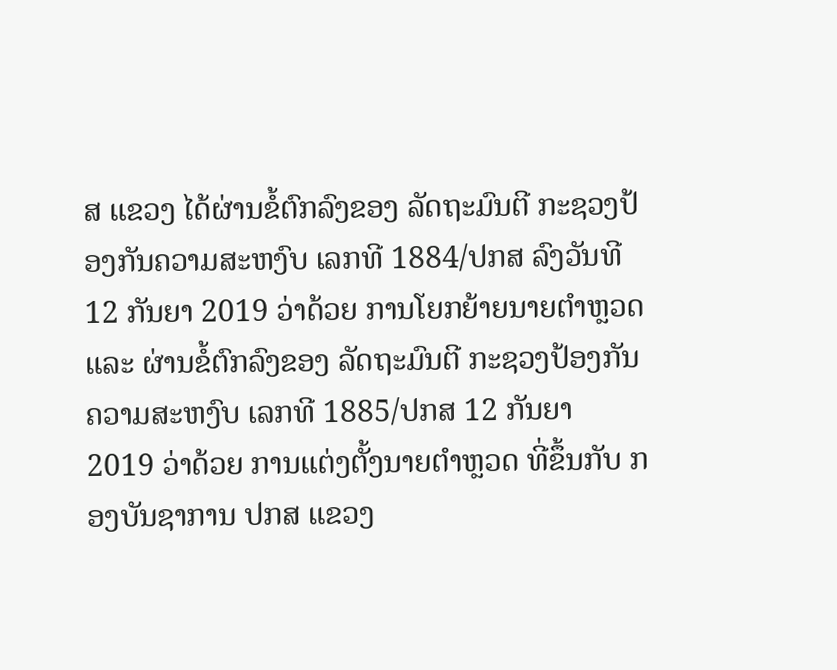ສ ແຂວງ ໄດ້ຜ່ານຂໍ້ຕົກລົງຂອງ ລັດຖະມົນຕີ ກະຊວງປ້ອງກັນຄວາມສະຫງົບ ເລກທີ 1884/ປກສ ລົງວັນທີ 12 ກັນຍາ 2019 ວ່າດ້ວຍ ການໂຍກຍ້າຍນາຍຕໍາຫຼວດ ແລະ ຜ່ານຂໍ້ຕົກລົງຂອງ ລັດຖະມົນຕີ ກະຊວງປ້ອງກັນຄວາມສະຫງົບ ເລກທີ 1885/ປກສ 12 ກັນຍາ 2019 ວ່າດ້ວຍ ການແຕ່ງຕັ້ງນາຍຕໍາຫຼວດ ທີ່ຂຶ້ນກັບ ກອງບັນຊາການ ປກສ ແຂວງ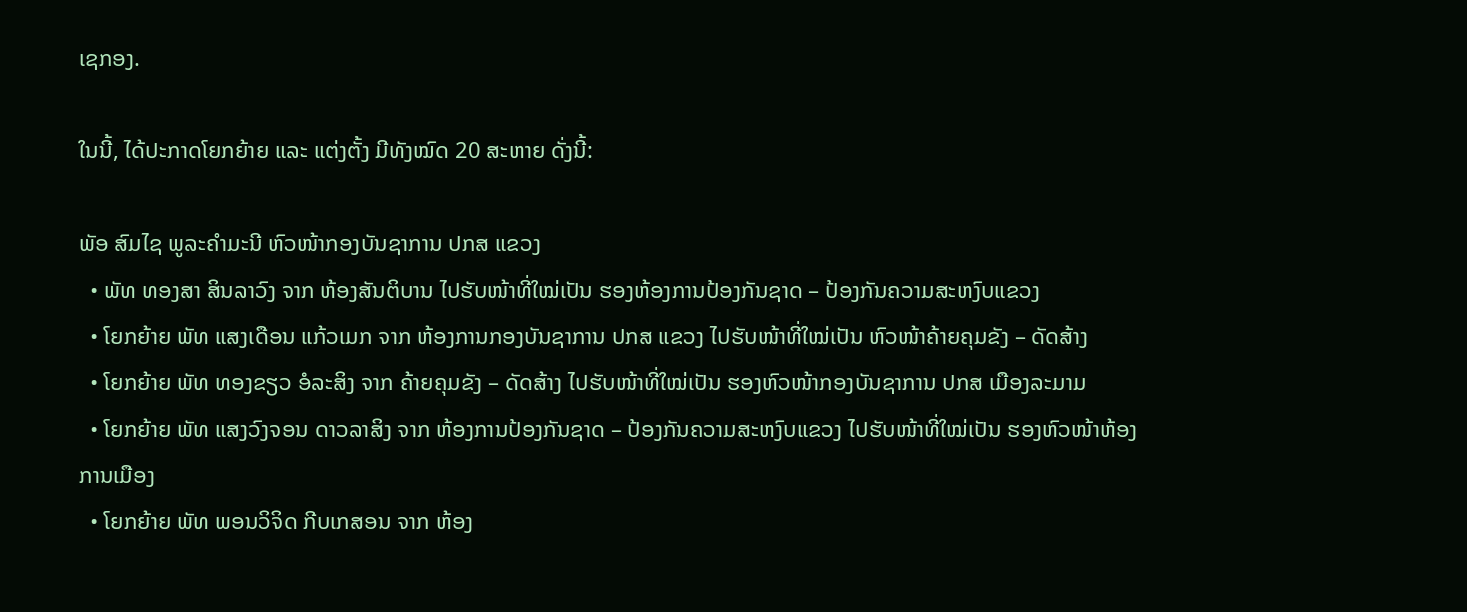ເຊກອງ.

ໃນນີ້, ໄດ້ປະກາດໂຍກຍ້າຍ ແລະ ແຕ່ງຕັ້ງ ມີທັງໝົດ 20 ສະຫາຍ ດັ່ງນີ້:

ພັອ ສົມໄຊ ພູລະຄໍາມະນີ ຫົວໜ້າກອງບັນຊາການ ປກສ ແຂວງ
  • ພັທ ທອງສາ ສິນລາວົງ ຈາກ ຫ້ອງສັນຕິບານ ໄປຮັບໜ້າທີ່ໃໝ່ເປັນ ຮອງຫ້ອງການປ້ອງກັນຊາດ – ປ້ອງກັນຄວາມສະຫງົບແຂວງ
  • ໂຍກຍ້າຍ ພັທ ແສງເດືອນ ແກ້ວເມກ ຈາກ ຫ້ອງການກອງບັນຊາການ ປກສ ແຂວງ ໄປຮັບໜ້າທີ່ໃໝ່ເປັນ ຫົວໜ້າຄ້າຍຄຸມຂັງ – ດັດສ້າງ
  • ໂຍກຍ້າຍ ພັທ ທອງຂຽວ ອໍລະສິງ ຈາກ ຄ້າຍຄຸມຂັງ – ດັດສ້າງ ໄປຮັບໜ້າທີ່ໃໝ່ເປັນ ຮອງຫົວໜ້າກອງບັນຊາການ ປກສ ເມືອງລະມາມ
  • ໂຍກຍ້າຍ ພັທ ແສງວົງຈອນ ດາວລາສິງ ຈາກ ຫ້ອງການປ້ອງກັນຊາດ – ປ້ອງກັນຄວາມສະຫງົບແຂວງ ໄປຮັບໜ້າທີ່ໃໝ່ເປັນ ຮອງຫົວໜ້າຫ້ອງການເມືອງ
  • ໂຍກຍ້າຍ ພັທ ພອນວິຈິດ ກີບເກສອນ ຈາກ ຫ້ອງ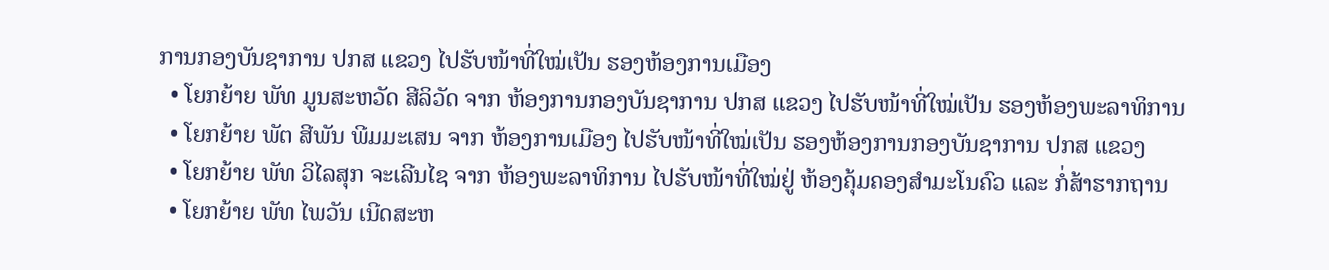ການກອງບັນຊາການ ປກສ ແຂວງ ໄປຮັບໜ້າທີ່ໃໝ່ເປັນ ຮອງຫ້ອງການເມືອງ
  • ໂຍກຍ້າຍ ພັທ ມູນສະຫວັດ ສີລິວັດ ຈາກ ຫ້ອງການກອງບັນຊາການ ປກສ ແຂວງ ໄປຮັບໜ້າທີ່ໃໝ່ເປັນ ຮອງຫ້ອງພະລາທິການ
  • ໂຍກຍ້າຍ ພັຕ ສີພັນ ພີມມະເສນ ຈາກ ຫ້ອງການເມືອງ ໄປຮັບໜ້າທີ່ໃໝ່ເປັນ ຮອງຫ້ອງການກອງບັນຊາການ ປກສ ແຂວງ
  • ໂຍກຍ້າຍ ພັທ ວິໄລສຸກ ຈະເລີນໄຊ ຈາກ ຫ້ອງພະລາທິການ ໄປຮັບໜ້າທີ່ໃໝ່ຢູ່ ຫ້ອງຄຸ້ມຄອງສໍາມະໂນຄົວ ແລະ ກໍ່ສ້າຮາກຖານ
  • ໂຍກຍ້າຍ ພັທ ໄພວັນ ເນີດສະຫ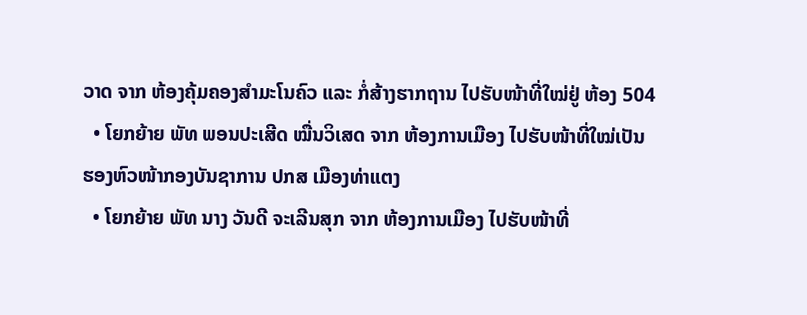ວາດ ຈາກ ຫ້ອງຄຸ້ມຄອງສໍາມະໂນຄົວ ແລະ ກໍ່ສ້າງຮາກຖານ ໄປຮັບໜ້າທີ່ໃໝ່ຢູ່ ຫ້ອງ 504
  • ໂຍກຍ້າຍ ພັທ ພອນປະເສີດ ໝື່ນວິເສດ ຈາກ ຫ້ອງການເມືອງ ໄປຮັບໜ້າທີ່ໃໝ່ເປັນ ຮອງຫົວໜ້າກອງບັນຊາການ ປກສ ເມືອງທ່າແຕງ
  • ໂຍກຍ້າຍ ພັທ ນາງ ວັນດີ ຈະເລີນສຸກ ຈາກ ຫ້ອງການເມືອງ ໄປຮັບໜ້າທີ່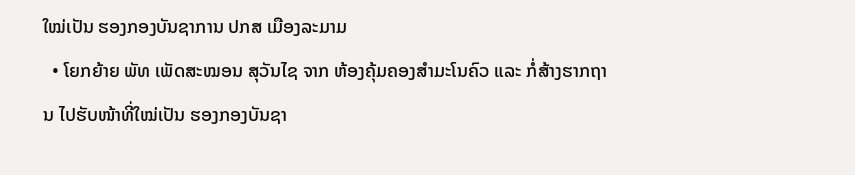ໃໝ່ເປັນ ຮອງກອງບັນຊາການ ປກສ ເມືອງລະມາມ
  • ໂຍກຍ້າຍ ພັທ ເພັດສະໝອນ ສຸວັນໄຊ ຈາກ ຫ້ອງຄຸ້ມຄອງສໍາມະໂນຄົວ ແລະ ກໍ່ສ້າງຮາກຖານ ໄປຮັບໜ້າທີ່ໃໝ່ເປັນ ຮອງກອງບັນຊາ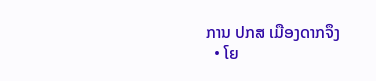ການ ປກສ ເມືອງດາກຈຶງ
  • ໂຍ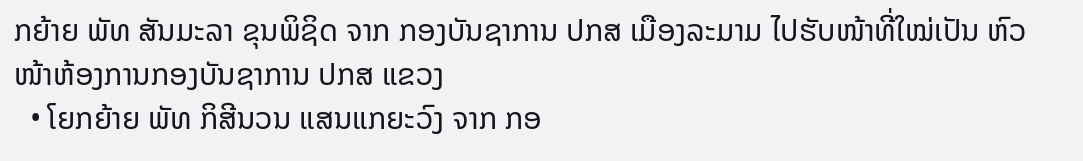ກຍ້າຍ ພັທ ສັນມະລາ ຂຸນພິຊິດ ຈາກ ກອງບັນຊາການ ປກສ ເມືອງລະມາມ ໄປຮັບໜ້າທີ່ໃໝ່ເປັນ ຫົວໜ້າຫ້ອງການກອງບັນຊາການ ປກສ ແຂວງ
  • ໂຍກຍ້າຍ ພັທ ກິສີນວນ ແສນແກຍະວົງ ຈາກ ກອ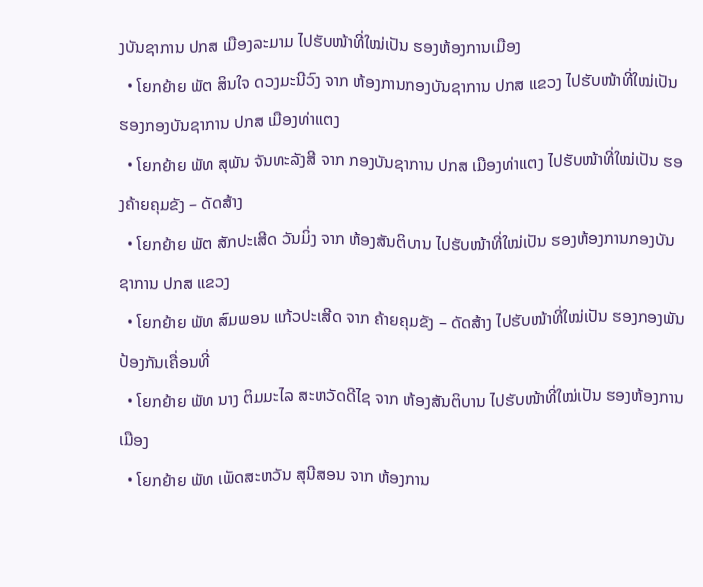ງບັນຊາການ ປກສ ເມືອງລະມາມ ໄປຮັບໜ້າທີ່ໃໝ່ເປັນ ຮອງຫ້ອງການເມືອງ
  • ໂຍກຍ້າຍ ພັຕ ສິນໃຈ ດວງມະນີວົງ ຈາກ ຫ້ອງການກອງບັນຊາການ ປກສ ແຂວງ ໄປຮັບໜ້າທີ່ໃໝ່ເປັນ ຮອງກອງບັນຊາການ ປກສ ເມືອງທ່າແຕງ
  • ໂຍກຍ້າຍ ພັທ ສຸພັນ ຈັນທະລັງສີ ຈາກ ກອງບັນຊາການ ປກສ ເມືອງທ່າແຕງ ໄປຮັບໜ້າທີ່ໃໝ່ເປັນ ຮອງຄ້າຍຄຸມຂັງ – ດັດສ້າງ
  • ໂຍກຍ້າຍ ພັຕ ສັກປະເສີດ ວັນມິ່ງ ຈາກ ຫ້ອງສັນຕິບານ ໄປຮັບໜ້າທີ່ໃໝ່ເປັນ ຮອງຫ້ອງການກອງບັນຊາການ ປກສ ແຂວງ
  • ໂຍກຍ້າຍ ພັທ ສົມພອນ ແກ້ວປະເສີດ ຈາກ ຄ້າຍຄຸມຂັງ – ດັດສ້າງ ໄປຮັບໜ້າທີ່ໃໝ່ເປັນ ຮອງກອງພັນປ້ອງກັນເຄື່ອນທີ່
  • ໂຍກຍ້າຍ ພັທ ນາງ ຕິມມະໄລ ສະຫວັດດີໄຊ ຈາກ ຫ້ອງສັນຕິບານ ໄປຮັບໜ້າທີ່ໃໝ່ເປັນ ຮອງຫ້ອງການເມືອງ
  • ໂຍກຍ້າຍ ພັທ ເພັດສະຫວັນ ສຸນີສອນ ຈາກ ຫ້ອງການ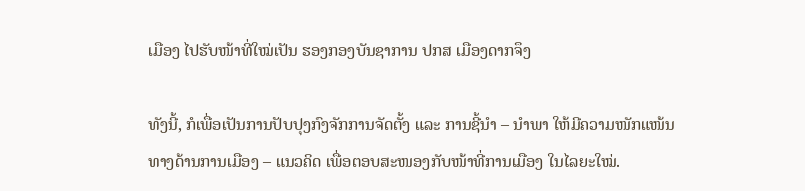ເມືອງ ໄປຮັບໜ້າທີ່ໃໝ່ເປັນ ຮອງກອງບັນຊາການ ປກສ ເມືອງດາກຈຶງ

ທັງນີ້, ກໍເພື່ອເປັນການປັບປຸງກົງຈັກການຈັດຕັ້ງ ແລະ ການຊີ້ນໍາ – ນໍາພາ ໃຫ້ມີຄວາມໜັກແໜ້ນທາງດ້ານການເມືອງ – ແນວຄິດ ເພື່ອຕອບສະໜອງກັບໜ້າທີ່ການເມືອງ ໃນໄລຍະໃໝ່.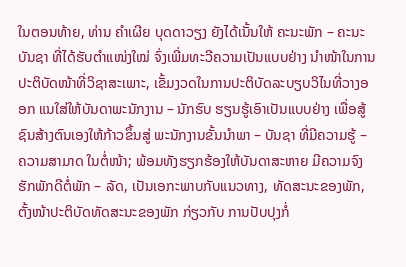ໃນຕອນທ້າຍ, ທ່ານ ຄໍາເຜີຍ ບຸດດາວຽງ ຍັງໄດ້ເນັ້ນໃຫ້ ຄະນະພັກ – ຄະນະບັນຊາ ທີ່ໄດ້ຮັບຕຳແໜ່ງໃໝ່ ຈົ່ງເພີ່ມທະວີຄວາມເປັນແບບຢ່າງ ນຳໜ້າໃນການປະຕິບັດໜ້າທີ່ວິຊາສະເພາະ, ເຂັ້ມງວດໃນການປະຕິບັດລະບຽບວິໄນທີ່ວາງອອກ ແນໃສ່ໃຫ້ບັນດາພະນັກງານ – ນັກຮົບ ຮຽນຮູ້ເອົາເປັນແບບຢ່າງ ເພື່ອສູ້ຊົນສ້າງຕົນເອງໃຫ້ກ້າວຂຶ້ນສູ່ ພະນັກງານຂັ້ນນຳພາ – ບັນຊາ ທີ່ມີຄວາມຮູ້ – ຄວາມສາມາດ ໃນຕໍ່ໜ້າ; ພ້ອມທັງຮຽກຮ້ອງໃຫ້ບັນດາສະຫາຍ ມີຄວາມຈົງຮັກພັກດີຕໍ່ພັກ – ລັດ, ເປັນເອກະພາບກັບແນວທາງ, ທັດສະນະຂອງພັກ, ຕັ້ງໜ້າປະຕິບັດທັດສະນະຂອງພັກ ກ່ຽວກັບ ການປັບປຸງກໍ່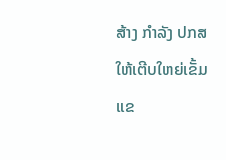ສ້າງ ກຳລັງ ປກສ ໃຫ້ເຕີບໃຫຍ່ເຂັ້ມແຂ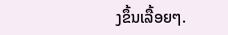ງຂຶ້ນເລື້ອຍໆ.